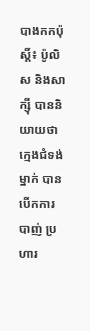បាងកកប៉ុស្តិ៍៖ ប៉ូលិស និងសាក្ស៊ី បាននិយាយថា ក្មេងជំទង់ម្នាក់ បានបើកការបាញ់ ប្រហារ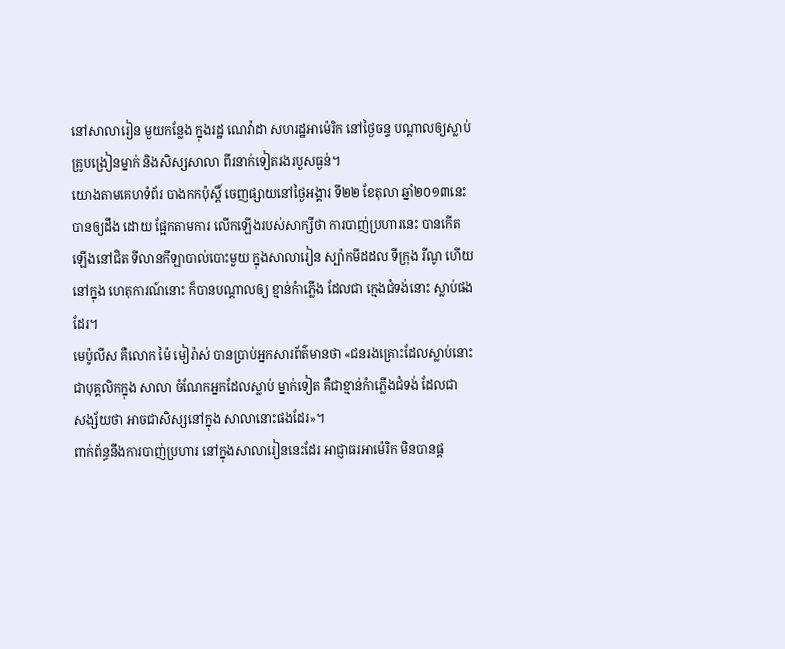នៅសាលារៀន មួយកន្លែង ក្នុងរដ្ឋ ណេវ៉ាដា សហរដ្ឋអាម៉េរិក នៅថ្ងៃចន្ទ បណ្តាលឲ្យស្លាប់
គូ្របង្រៀនម្នាក់ និងសិស្សសាលា ពីរនាក់ទៀតរងរបួសធ្ងន់។
យោងតាមគេហទំព័រ បាងកកប៉ុស្តិ៍ ចេញផ្សាយនៅថ្ងៃអង្គារ ទី២២ ខែតុលា ឆ្នាំ២០១៣នេះ
បានឲ្យដឹង ដោយ ផ្អែកតាមការ លើកឡើងរបស់សាក្សីថា ការបាញ់ប្រហារនេះ បានកើត
ឡើងនៅជិត ទីលានកីឡាបាល់បោះមួយ ក្នុងសាលារៀន ស្ប៉ាកមីដដល ទីក្រុង រីណូ ហើយ
នៅក្នុង ហេតុការណ៍នោះ ក៏បានបណ្តាលឲ្យ ខ្មាន់កំាភ្លើង ដែលជា ក្មេងជំទង់នោះ ស្លាប់ផង
ដែរ។
មេប៉ូលីស គឺលោក ម៉ៃ មៀរ៉ាស់ បានប្រាប់អ្នកសារព័ត៌មានថា «ជនរងគ្រោះដែលស្លាប់នោះ
ជាបុគ្គលិកក្នុង សាលា ចំណែកអ្នកដែលស្លាប់ ម្នាក់ទៀត គឺជាខ្មាន់កំាភ្លើងជំទង់ ដែលជា
សង្ស័យថា អាចជាសិស្សនៅក្នុង សាលានោះផងដែរ»។
ពាក់ព័ន្ធនឹងការបាញ់ប្រហារ នៅក្នុងសាលារៀននេះដែរ អាជ្ញាធរអាម៉េរិក មិនបានផ្ត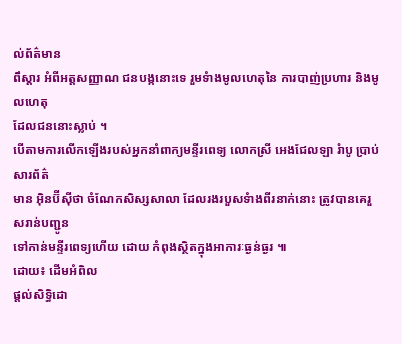ល់ព័ត៌មាន
ពឹស្តារ អំពីអត្តសញ្ញាណ ជនបង្កនោះទេ រួមទំាងមូលហេតុនៃ ការបាញ់ប្រហារ និងមូលហេតុ
ដែលជននោះស្លាប់ ។
បើតាមការលើកឡើងរបស់អ្នកនាំពាក្យមន្ទីរពេទ្យ លោកស្រី អេងជែលឡា រំាបូ ប្រាប់សារព័ត៌
មាន អ៊ិនប៊ីស៊ីថា ចំណែកសិស្សសាលា ដែលរងរបួសទំាងពីរនាក់នោះ ត្រូវបានគេរួសរាន់បញ្ជូន
ទៅកាន់មន្ទីរពេទ្យហើយ ដោយ កំពុងស្ថិតក្នុងអាការៈធ្ងន់ធ្ងរ ៕
ដោយ៖ ដើមអំពិល
ផ្តល់សិទ្ធិដោ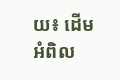យ៖ ដើមអំពិល